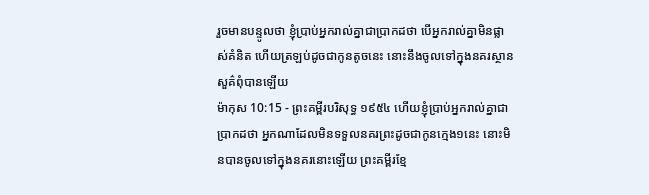រួចមានបន្ទូលថា ខ្ញុំប្រាប់អ្នករាល់គ្នាជាប្រាកដថា បើអ្នករាល់គ្នាមិនផ្លាស់គំនិត ហើយត្រឡប់ដូចជាកូនតូចនេះ នោះនឹងចូលទៅក្នុងនគរស្ថានសួគ៌ពុំបានឡើយ
ម៉ាកុស 10:15 - ព្រះគម្ពីរបរិសុទ្ធ ១៩៥៤ ហើយខ្ញុំប្រាប់អ្នករាល់គ្នាជាប្រាកដថា អ្នកណាដែលមិនទទួលនគរព្រះដូចជាកូនក្មេង១នេះ នោះមិនបានចូលទៅក្នុងនគរនោះឡើយ ព្រះគម្ពីរខ្មែ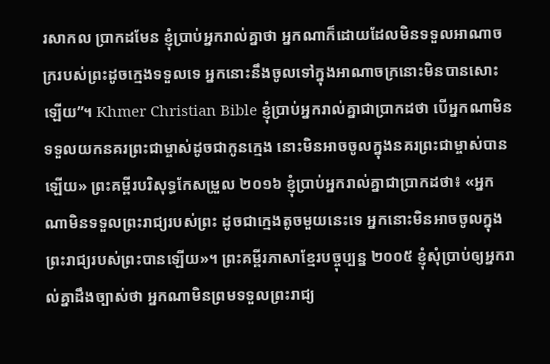រសាកល ប្រាកដមែន ខ្ញុំប្រាប់អ្នករាល់គ្នាថា អ្នកណាក៏ដោយដែលមិនទទួលអាណាចក្ររបស់ព្រះដូចក្មេងទទួលទេ អ្នកនោះនឹងចូលទៅក្នុងអាណាចក្រនោះមិនបានសោះឡើយ”។ Khmer Christian Bible ខ្ញុំប្រាប់អ្នករាល់គ្នាជាប្រាកដថា បើអ្នកណាមិនទទួលយកនគរព្រះជាម្ចាស់ដូចជាកូនក្មេង នោះមិនអាចចូលក្នុងនគរព្រះជាម្ចាស់បានឡើយ» ព្រះគម្ពីរបរិសុទ្ធកែសម្រួល ២០១៦ ខ្ញុំប្រាប់អ្នករាល់គ្នាជាប្រាកដថា៖ «អ្នកណាមិនទទួលព្រះរាជ្យរបស់ព្រះ ដូចជាក្មេងតូចមួយនេះទេ អ្នកនោះមិនអាចចូលក្នុងព្រះរាជ្យរបស់ព្រះបានឡើយ»។ ព្រះគម្ពីរភាសាខ្មែរបច្ចុប្បន្ន ២០០៥ ខ្ញុំសុំប្រាប់ឲ្យអ្នករាល់គ្នាដឹងច្បាស់ថា អ្នកណាមិនព្រមទទួលព្រះរាជ្យ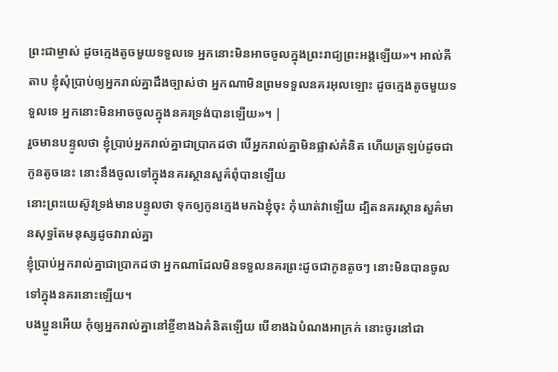ព្រះជាម្ចាស់ ដូចក្មេងតូចមួយទទួលទេ អ្នកនោះមិនអាចចូលក្នុងព្រះរាជ្យព្រះអង្គឡើយ»។ អាល់គីតាប ខ្ញុំសុំប្រាប់ឲ្យអ្នករាល់គ្នាដឹងច្បាស់ថា អ្នកណាមិនព្រមទទួលនគរអុលឡោះ ដូចក្មេងតូចមួយទទួលទេ អ្នកនោះមិនអាចចូលក្នុងនគរទ្រង់បានឡើយ»។ |
រួចមានបន្ទូលថា ខ្ញុំប្រាប់អ្នករាល់គ្នាជាប្រាកដថា បើអ្នករាល់គ្នាមិនផ្លាស់គំនិត ហើយត្រឡប់ដូចជាកូនតូចនេះ នោះនឹងចូលទៅក្នុងនគរស្ថានសួគ៌ពុំបានឡើយ
នោះព្រះយេស៊ូវទ្រង់មានបន្ទូលថា ទុកឲ្យកូនក្មេងមកឯខ្ញុំចុះ កុំឃាត់វាឡើយ ដ្បិតនគរស្ថានសួគ៌មានសុទ្ធតែមនុស្សដូចវារាល់គ្នា
ខ្ញុំប្រាប់អ្នករាល់គ្នាជាប្រាកដថា អ្នកណាដែលមិនទទួលនគរព្រះដូចជាកូនតូចៗ នោះមិនបានចូលទៅក្នុងនគរនោះឡើយ។
បងប្អូនអើយ កុំឲ្យអ្នករាល់គ្នានៅខ្ចីខាងឯគំនិតឡើយ បើខាងឯបំណងអាក្រក់ នោះចូរនៅជា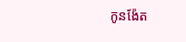កូនង៉ែត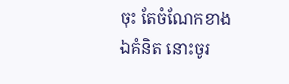ចុះ តែចំណែកខាងឯគំនិត នោះចូរ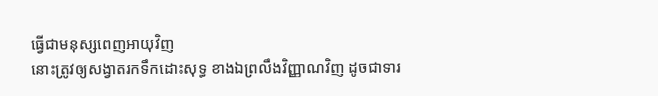ធ្វើជាមនុស្សពេញអាយុវិញ
នោះត្រូវឲ្យសង្វាតរកទឹកដោះសុទ្ធ ខាងឯព្រលឹងវិញ្ញាណវិញ ដូចជាទារ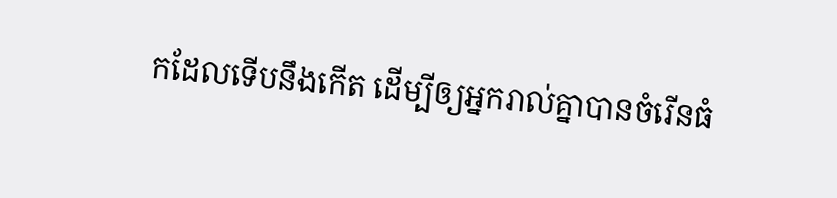កដែលទើបនឹងកើត ដើម្បីឲ្យអ្នករាល់គ្នាបានចំរើនធំ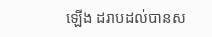ឡើង ដរាបដល់បានស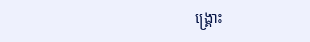ង្គ្រោះ